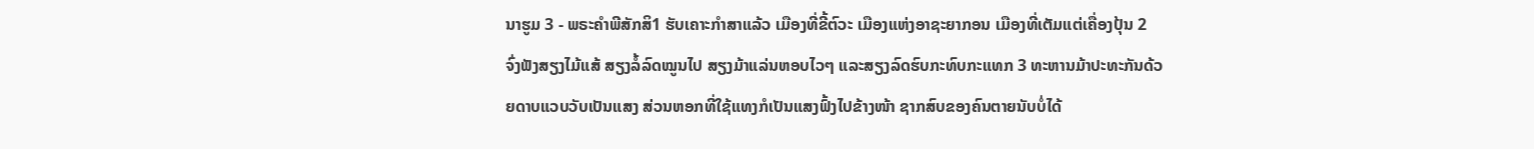ນາຮູມ 3 - ພຣະຄຳພີສັກສິ1 ຮັບເຄາະກຳສາແລ້ວ ເມືອງທີ່ຂີ້ຕົວະ ເມືອງແຫ່ງອາຊະຍາກອນ ເມືອງທີ່ເຕັມແຕ່ເຄື່ອງປຸ້ນ 2 ຈົ່ງຟັງສຽງໄມ້ແສ້ ສຽງລໍ້ລົດໝູນໄປ ສຽງມ້າແລ່ນຫອບໄວໆ ແລະສຽງລົດຮົບກະທົບກະແທກ 3 ທະຫານມ້າປະທະກັນດ້ວຍດາບແວບວັບເປັນແສງ ສ່ວນຫອກທີ່ໃຊ້ແທງກໍເປັນແສງຟົ້ງໄປຂ້າງໜ້າ ຊາກສົບຂອງຄົນຕາຍນັບບໍ່ໄດ້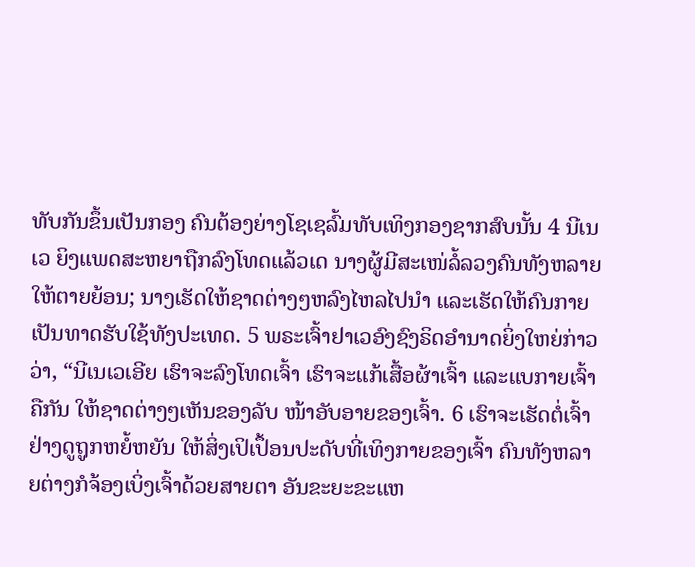ທັບກັນຂຶ້ນເປັນກອງ ຄົນຕ້ອງຍ່າງໂຊເຊລົ້ມທັບເທິງກອງຊາກສົບນັ້ນ 4 ນີເນເວ ຍິງແພດສະຫຍາຖືກລົງໂທດແລ້ວເດ ນາງຜູ້ມີສະເໜ່ລໍ້ລວງຄົນທັງຫລາຍໃຫ້ຕາຍຍ້ອນ; ນາງເຮັດໃຫ້ຊາດຕ່າງໆຫລົງໄຫລໄປນຳ ແລະເຮັດໃຫ້ຄົນກາຍເປັນທາດຮັບໃຊ້ທັງປະເທດ. 5 ພຣະເຈົ້າຢາເວອົງຊົງຣິດອຳນາດຍິ່ງໃຫຍ່ກ່າວວ່າ, “ນີເນເວເອີຍ ເຮົາຈະລົງໂທດເຈົ້າ ເຮົາຈະແກ້ເສື້ອຜ້າເຈົ້າ ແລະແບກາຍເຈົ້າຄືກັນ ໃຫ້ຊາດຕ່າງໆເຫັນຂອງລັບ ໜ້າອັບອາຍຂອງເຈົ້າ. 6 ເຮົາຈະເຮັດຕໍ່ເຈົ້າ ຢ່າງດູຖູກຫຍໍ້ຫຍັນ ໃຫ້ສິ່ງເປິເປຶ້ອນປະດັບທີ່ເທິງກາຍຂອງເຈົ້າ ຄົນທັງຫລາຍຕ່າງກໍຈ້ອງເບິ່ງເຈົ້າດ້ວຍສາຍຕາ ອັນຂະຍະຂະແຫ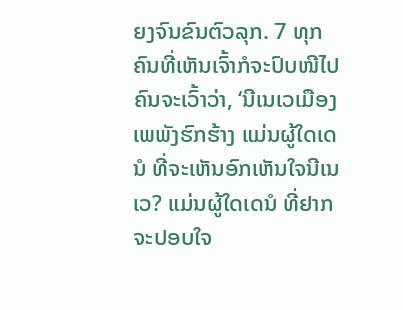ຍງຈົນຂົນຕົວລຸກ. 7 ທຸກຄົນທີ່ເຫັນເຈົ້າກໍຈະປົບໜີໄປ ຄົນຈະເວົ້າວ່າ, ‘ນີເນເວເມືອງເພພັງຮົກຮ້າງ ແມ່ນຜູ້ໃດເດນໍ ທີ່ຈະເຫັນອົກເຫັນໃຈນີເນເວ? ແມ່ນຜູ້ໃດເດນໍ ທີ່ຢາກຈະປອບໃຈ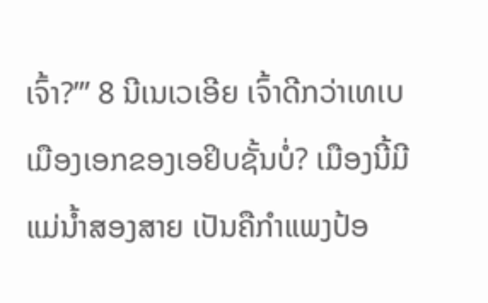ເຈົ້າ?”’ 8 ນີເນເວເອີຍ ເຈົ້າດີກວ່າເທເບເມືອງເອກຂອງເອຢິບຊັ້ນບໍ່? ເມືອງນີ້ມີແມ່ນໍ້າສອງສາຍ ເປັນຄືກຳແພງປ້ອ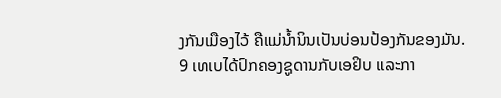ງກັນເມືອງໄວ້ ຄືແມ່ນໍ້ານິນເປັນບ່ອນປ້ອງກັນຂອງມັນ. 9 ເທເບໄດ້ປົກຄອງຊູດານກັບເອຢິບ ແລະກາ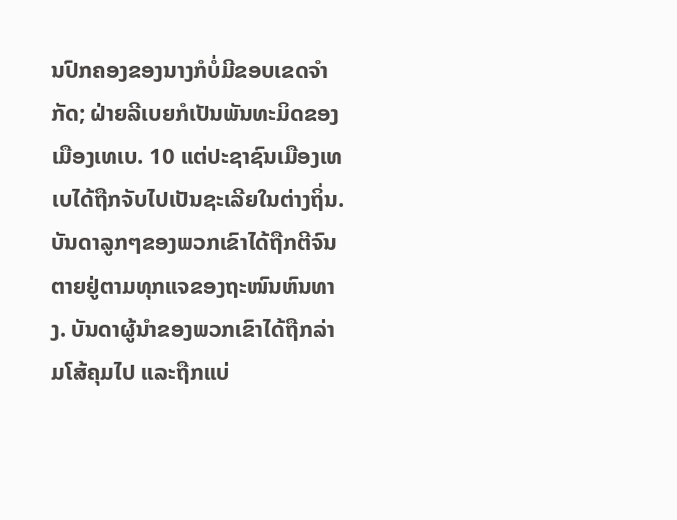ນປົກຄອງຂອງນາງກໍບໍ່ມີຂອບເຂດຈຳກັດ; ຝ່າຍລີເບຍກໍເປັນພັນທະມິດຂອງເມືອງເທເບ. 10 ແຕ່ປະຊາຊົນເມືອງເທເບໄດ້ຖືກຈັບໄປເປັນຊະເລີຍໃນຕ່າງຖິ່ນ. ບັນດາລູກໆຂອງພວກເຂົາໄດ້ຖືກຕີຈົນຕາຍຢູ່ຕາມທຸກແຈຂອງຖະໜົນຫົນທາງ. ບັນດາຜູ້ນຳຂອງພວກເຂົາໄດ້ຖືກລ່າມໂສ້ຄຸມໄປ ແລະຖືກແບ່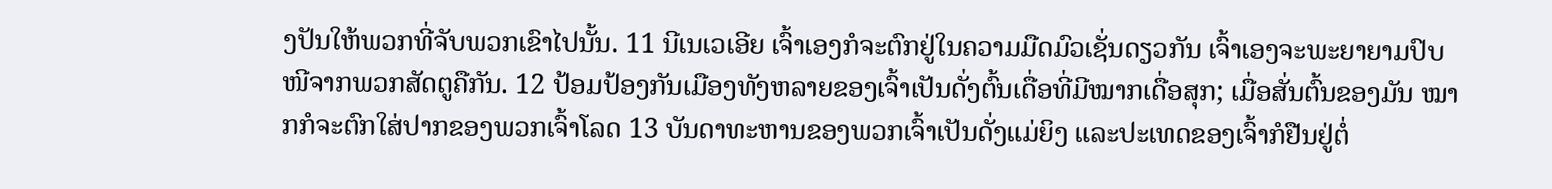ງປັນໃຫ້ພວກທີ່ຈັບພວກເຂົາໄປນັ້ນ. 11 ນີເນເວເອີຍ ເຈົ້າເອງກໍຈະຕົກຢູ່ໃນຄວາມມືດມົວເຊັ່ນດຽວກັນ ເຈົ້າເອງຈະພະຍາຍາມປົບໜີຈາກພວກສັດຕູຄືກັນ. 12 ປ້ອມປ້ອງກັນເມືອງທັງຫລາຍຂອງເຈົ້າເປັນດັ່ງຕົ້ນເດື່ອທີ່ມີໝາກເດື່ອສຸກ; ເມື່ອສັ່ນຕົ້ນຂອງມັນ ໝາກກໍຈະຕົກໃສ່ປາກຂອງພວກເຈົ້າໂລດ 13 ບັນດາທະຫານຂອງພວກເຈົ້າເປັນດັ່ງແມ່ຍິງ ແລະປະເທດຂອງເຈົ້າກໍຢືນຢູ່ຕໍ່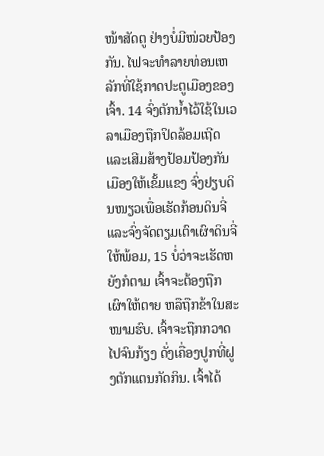ໜ້າສັດຕູ ຢ່າງບໍ່ມີໜ່ວຍປ້ອງກັນ. ໄຟຈະທຳລາຍທ່ອນເຫລັກທີ່ໃຊ້ກາດປະຕູເມືອງຂອງເຈົ້າ. 14 ຈົ່ງຕັກນໍ້າໄວ້ໃຊ້ໃນເວລາເມືອງຖືກປິດລ້ອມເຖີດ ແລະເສີມສ້າງປ້ອມປ້ອງກັນເມືອງໃຫ້ເຂັ້ມແຂງ ຈົ່ງຢຽບດິນໜຽວເພື່ອເຮັດກ້ອນດິນຈີ່ ແລະຈົ່ງຈັດຕຽມເຕົາເຜົາດິນຈີ່ໃຫ້ພ້ອມ, 15 ບໍ່ວ່າຈະເຮັດຫຍັງກໍຕາມ ເຈົ້າຈະຕ້ອງຖືກເຜົາໃຫ້ຕາຍ ຫລືຖືກຂ້າໃນສະໜາມຮົບ. ເຈົ້າຈະຖືກກວາດໄປຈົນກ້ຽງ ດັ່ງເຄື່ອງປູກທີ່ຝູງຕັກແຕນກັດກິນ. ເຈົ້າໄດ້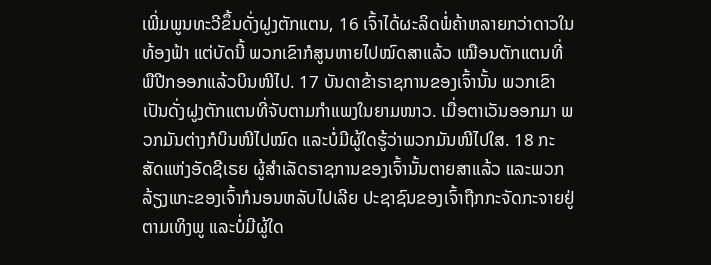ເພີ່ມພູນທະວີຂຶ້ນດັ່ງຝູງຕັກແຕນ, 16 ເຈົ້າໄດ້ຜະລິດພໍ່ຄ້າຫລາຍກວ່າດາວໃນທ້ອງຟ້າ ແຕ່ບັດນີ້ ພວກເຂົາກໍສູນຫາຍໄປໝົດສາແລ້ວ ເໝືອນຕັກແຕນທີ່ພືປີກອອກແລ້ວບິນໜີໄປ. 17 ບັນດາຂ້າຣາຊການຂອງເຈົ້ານັ້ນ ພວກເຂົາເປັນດັ່ງຝູງຕັກແຕນທີ່ຈັບຕາມກຳແພງໃນຍາມໜາວ. ເມື່ອຕາເວັນອອກມາ ພວກມັນຕ່າງກໍບິນໜີໄປໝົດ ແລະບໍ່ມີຜູ້ໃດຮູ້ວ່າພວກມັນໜີໄປໃສ. 18 ກະສັດແຫ່ງອັດຊີເຣຍ ຜູ້ສຳເລັດຣາຊການຂອງເຈົ້ານັ້ນຕາຍສາແລ້ວ ແລະພວກລ້ຽງແກະຂອງເຈົ້າກໍນອນຫລັບໄປເລີຍ ປະຊາຊົນຂອງເຈົ້າຖືກກະຈັດກະຈາຍຢູ່ຕາມເທິງພູ ແລະບໍ່ມີຜູ້ໃດ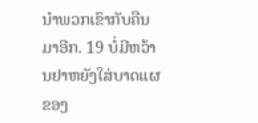ນຳພວກເຂົາກັບຄືນມາອີກ. 19 ບໍ່ມີຫວ້ານຢາຫຍັງໃສ່ບາດແຜຂອງ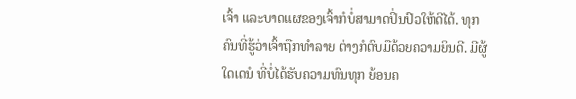ເຈົ້າ ແລະບາດແຜຂອງເຈົ້າກໍບໍ່ສາມາດປິ່ນປົວໃຫ້ດີໄດ້. ທຸກຄົນທີ່ຮູ້ວ່າເຈົ້າຖືກທຳລາຍ ຕ່າງກໍຕົບມືດ້ວຍຄວາມຍິນດີ. ມີຜູ້ໃດເດນໍ ທີ່ບໍ່ໄດ້ຮັບຄວາມທົນທຸກ ຍ້ອນຄ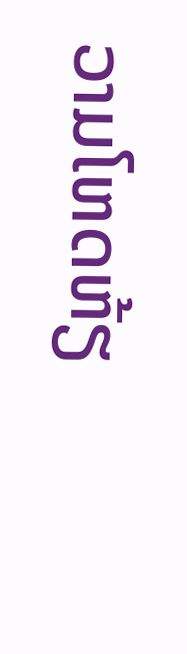ວາມໂຫດຫ້ຽ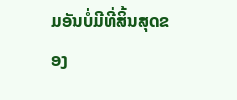ມອັນບໍ່ມີທີ່ສິ້ນສຸດຂອງ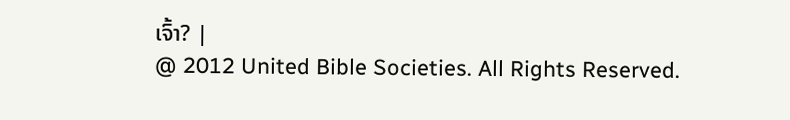ເຈົ້າ? |
@ 2012 United Bible Societies. All Rights Reserved.